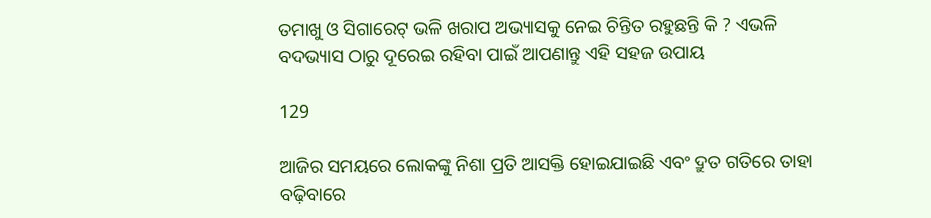ତମାଖୁ ଓ ସିଗାରେଟ୍ ଭଳି ଖରାପ ଅଭ୍ୟାସକୁ ନେଇ ଚିନ୍ତିତ ରହୁଛନ୍ତି କି ? ଏଭଳି ବଦଭ୍ୟାସ ଠାରୁ ଦୂରେଇ ରହିବା ପାଇଁ ଆପଣାନ୍ତୁ ଏହି ସହଜ ଉପାୟ

129

ଆଜିର ସମୟରେ ଲୋକଙ୍କୁ ନିଶା ପ୍ରତି ଆସକ୍ତି ହୋଇଯାଇଛି ଏବଂ ଦ୍ରୁତ ଗତିରେ ତାହା ବଢ଼ିବାରେ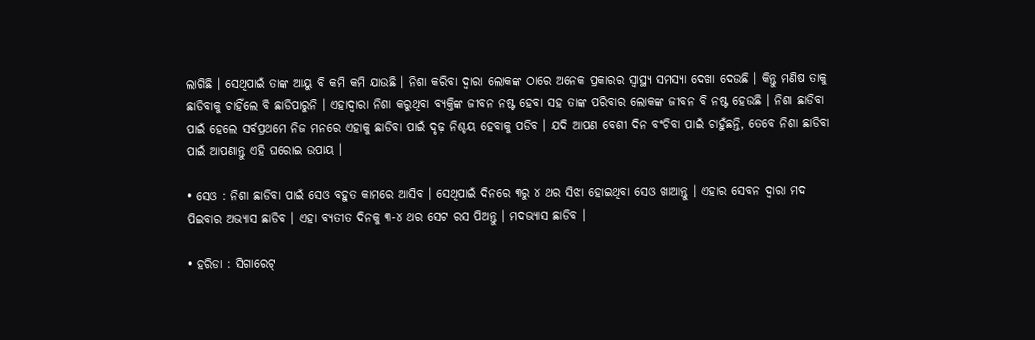ଲାଗିଛି । ସେଥିପାଇଁ ତାଙ୍କ ଆୟୁ ବି କମି କମି ଯାଉଛି । ନିଶା କରିବା ଦ୍ୱାରା ଲୋକଙ୍କ ଠାରେ ଅନେକ ପ୍ରକାରର ସ୍ୱାସ୍ଥ୍ୟ ସମସ୍ୟା ଦେଖା ଦେଉଛି । କିନ୍ତୁ ମଣିଷ ତାକୁ ଛାଡିବାକୁ ଚାହିଁଲେ ବି ଛାଡିପାରୁନି । ଏହାଦ୍ୱାରା ନିଶା କରୁଥିବା ବ୍ୟକ୍ତିଙ୍କ ଜୀବନ ନଷ୍ଟ ହେବା ସହ ତାଙ୍କ ପରିବାର ଲୋକଙ୍କ ଜୀବନ ବି ନଷ୍ଟ ହେଉଛି । ନିଶା ଛାଡିବା ପାଇଁ ହେଲେ ସର୍ବପ୍ରଥମେ ନିଜ ମନରେ ଏହାକୁ ଛାଡିବା ପାଇଁ ଦୃଢ଼ ନିଶ୍ଚୟ ହେବାକୁ ପଡିବ । ଯଦି ଆପଣ ବେଶୀ ଦିନ ବଂଚିବା ପାଇଁ ଚାହୁଁଛନ୍ତି, ତେବେ ନିଶା ଛାଡିବା ପାଇଁ ଆପଣାନ୍ତୁ ଏହି ଘରୋଇ ଉପାୟ ।

• ସେଓ : ନିଶା ଛାଡିବା ପାଇଁ ସେଓ ବହୁତ କାମରେ ଆସିବ । ସେଥିପାଇଁ ଦିନରେ ୩ରୁ ୪ ଥର ସିଝା ହୋଇଥିବା ସେଓ ଖାଆନ୍ତୁ । ଏହାର ସେବନ ଦ୍ୱାରା ମଦ ପିଇବାର ଅଭ୍ୟାସ ଛାଡିବ । ଏହା ବ୍ୟତୀତ ଦିନକୁ ୩-୪ ଥର ସେଟ ରସ ପିଅନ୍ତୁ । ମଦଭ୍ୟାସ ଛାଡିବ ।

• ହରିଡା : ସିଗାରେଟ୍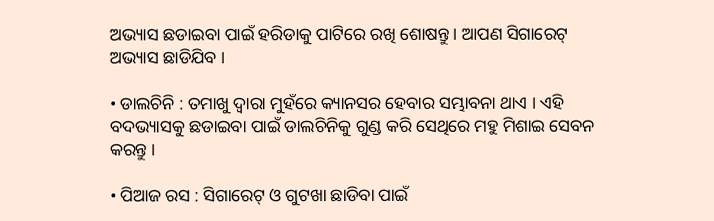ଅଭ୍ୟାସ ଛଡାଇବା ପାଇଁ ହରିଡାକୁ ପାଟିରେ ରଖି ଶୋଷନ୍ତୁ । ଆପଣ ସିଗାରେଟ୍ ଅଭ୍ୟାସ ଛାଡିଯିବ ।

• ଡାଲଚିନି : ତମାଖୁ ଦ୍ୱାରା ମୁହଁରେ କ୍ୟାନସର ହେବାର ସମ୍ଭାବନା ଥାଏ । ଏହି ବଦଭ୍ୟାସକୁ ଛଡାଇବା ପାଇଁ ଡାଲଚିନିକୁ ଗୁଣ୍ଡ କରି ସେଥିରେ ମହୁ ମିଶାଇ ସେବନ କରନ୍ତୁ ।

• ପିଆଜ ରସ : ସିଗାରେଟ୍ ଓ ଗୁଟଖା ଛାଡିବା ପାଇଁ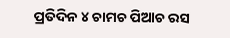ପ୍ରତିଦିନ ୪ ଚାମଚ ପିଆଚ ରସ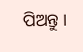ପିଅନ୍ତୁ ।